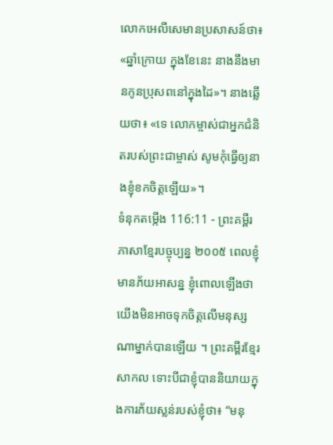លោកអេលីសេមានប្រសាសន៍ថា៖ «ឆ្នាំក្រោយ ក្នុងខែនេះ នាងនឹងមានកូនប្រុសពនៅក្នុងដៃ»។ នាងឆ្លើយថា៖ «ទេ លោកម្ចាស់ជាអ្នកជំនិតរបស់ព្រះជាម្ចាស់ សូមកុំធ្វើឲ្យនាងខ្ញុំខកចិត្តឡើយ»។
ទំនុកតម្កើង 116:11 - ព្រះគម្ពីរភាសាខ្មែរបច្ចុប្បន្ន ២០០៥ ពេលខ្ញុំមានភ័យអាសន្ន ខ្ញុំពោលឡើងថា យើងមិនអាចទុកចិត្តលើមនុស្ស ណាម្នាក់បានឡើយ ។ ព្រះគម្ពីរខ្មែរសាកល ទោះបីជាខ្ញុំបាននិយាយក្នុងការភ័យស្លន់របស់ខ្ញុំថា៖ “មនុ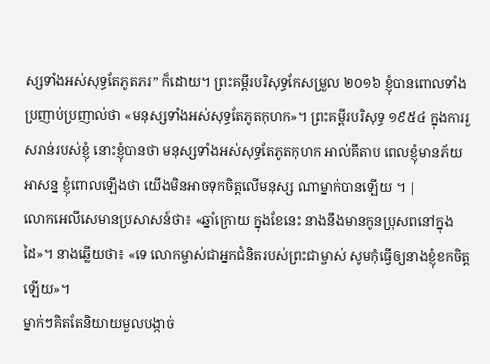ស្សទាំងអស់សុទ្ធតែភូតភរ” ក៏ដោយ។ ព្រះគម្ពីរបរិសុទ្ធកែសម្រួល ២០១៦ ខ្ញុំបានពោលទាំងប្រញាប់ប្រញាល់ថា «មនុស្សទាំងអស់សុទ្ធតែភូតកុហក»។ ព្រះគម្ពីរបរិសុទ្ធ ១៩៥៤ ក្នុងការរួសរាន់របស់ខ្ញុំ នោះខ្ញុំបានថា មនុស្សទាំងអស់សុទ្ធតែភូតកុហក អាល់គីតាប ពេលខ្ញុំមានភ័យអាសន្ន ខ្ញុំពោលឡើងថា យើងមិនអាចទុកចិត្តលើមនុស្ស ណាម្នាក់បានឡើយ ។ |
លោកអេលីសេមានប្រសាសន៍ថា៖ «ឆ្នាំក្រោយ ក្នុងខែនេះ នាងនឹងមានកូនប្រុសពនៅក្នុងដៃ»។ នាងឆ្លើយថា៖ «ទេ លោកម្ចាស់ជាអ្នកជំនិតរបស់ព្រះជាម្ចាស់ សូមកុំធ្វើឲ្យនាងខ្ញុំខកចិត្តឡើយ»។
ម្នាក់ៗគិតតែនិយាយមួលបង្កាច់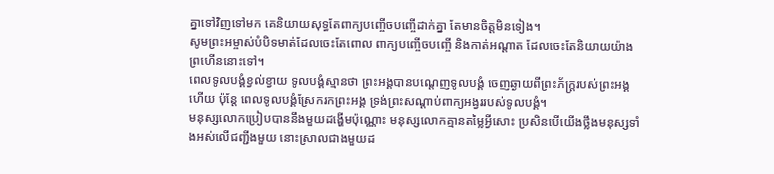គ្នាទៅវិញទៅមក គេនិយាយសុទ្ធតែពាក្យបញ្ចើចបញ្ចើដាក់គ្នា តែមានចិត្តមិនទៀង។
សូមព្រះអម្ចាស់បំបិទមាត់ដែលចេះតែពោល ពាក្យបញ្ចើចបញ្ចើ និងកាត់អណ្ដាត ដែលចេះតែនិយាយយ៉ាងព្រហើននោះទៅ។
ពេលទូលបង្គំខ្វល់ខ្វាយ ទូលបង្គំស្មានថា ព្រះអង្គបានបណ្តេញទូលបង្គំ ចេញឆ្ងាយពីព្រះភ័ក្ត្ររបស់ព្រះអង្គហើយ ប៉ុន្តែ ពេលទូលបង្គំស្រែករកព្រះអង្គ ទ្រង់ព្រះសណ្ដាប់ពាក្យអង្វររបស់ទូលបង្គំ។
មនុស្សលោកប្រៀបបាននឹងមួយដង្ហើមប៉ុណ្ណោះ មនុស្សលោកគ្មានតម្លៃអ្វីសោះ ប្រសិនបើយើងថ្លឹងមនុស្សទាំងអស់លើជញ្ជីងមួយ នោះស្រាលជាងមួយដ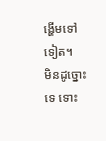ង្ហើមទៅទៀត។
មិនដូច្នោះទេ ទោះ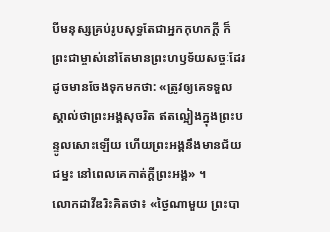បីមនុស្សគ្រប់រូបសុទ្ធតែជាអ្នកកុហកក្តី ក៏ព្រះជាម្ចាស់នៅតែមានព្រះហឫទ័យសច្ចៈដែរ ដូចមានចែងទុកមកថា: «ត្រូវឲ្យគេទទួលស្គាល់ថាព្រះអង្គសុចរិត ឥតល្អៀងក្នុងព្រះបន្ទូលសោះឡើយ ហើយព្រះអង្គនឹងមានជ័យជម្នះ នៅពេលគេកាត់ក្តីព្រះអង្គ» ។
លោកដាវីឌរិះគិតថា៖ «ថ្ងៃណាមួយ ព្រះបា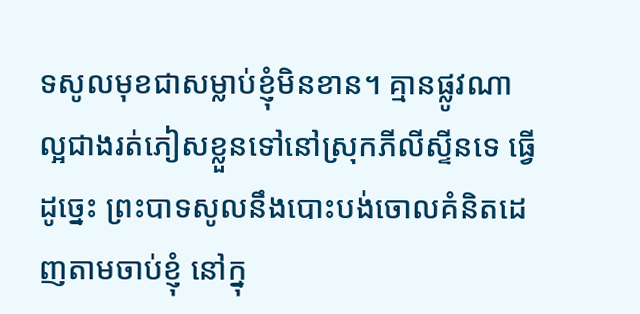ទសូលមុខជាសម្លាប់ខ្ញុំមិនខាន។ គ្មានផ្លូវណាល្អជាងរត់ភៀសខ្លួនទៅនៅស្រុកភីលីស្ទីនទេ ធ្វើដូច្នេះ ព្រះបាទសូលនឹងបោះបង់ចោលគំនិតដេញតាមចាប់ខ្ញុំ នៅក្នុ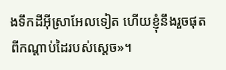ងទឹកដីអ៊ីស្រាអែលទៀត ហើយខ្ញុំនឹងរួចផុតពីកណ្ដាប់ដៃរបស់ស្ដេច»។